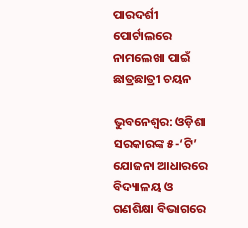ପାରଦର୍ଶୀ ପୋର୍ଟାଲରେ ନାମଲେଖା ପାଇଁ ଛାତ୍ରଛାତ୍ରୀ ଚୟନ

ଭୁବନେଶ୍ୱର: ଓଡ଼ିଶା ସରକାରଙ୍କ ୫-‘ଟି’ ଯୋଜନା ଆଧାରରେ ବିଦ୍ୟାଳୟ ଓ ଗଣଶିକ୍ଷା ବିଭାଗରେ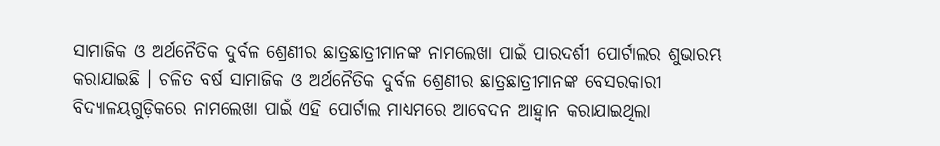ସାମାଜିକ ଓ ଅର୍ଥନୈତିକ ଦୁର୍ବଳ ଶ୍ରେଣୀର ଛାତ୍ରଛାତ୍ରୀମାନଙ୍କ ନାମଲେଖା ପାଇଁ ପାରଦର୍ଶୀ ପୋର୍ଟାଲର ଶୁଭାରମ୍ଭ କରାଯାଇଛି । ଚଳିତ ବର୍ଷ ସାମାଜିକ ଓ ଅର୍ଥନୈତିକ ଦୁର୍ବଳ ଶ୍ରେଣୀର ଛାତ୍ରଛାତ୍ରୀମାନଙ୍କ ବେସରକାରୀ ବିଦ୍ୟାଳୟଗୁଡ଼ିକରେ ନାମଲେଖା ପାଇଁ ଏହି ପୋର୍ଟାଲ ମାଧ୍ୟମରେ ଆବେଦନ ଆହ୍ୱାନ କରାଯାଇଥିଲା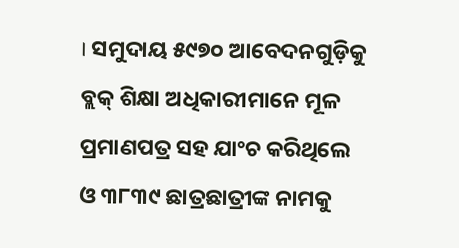। ସମୁଦାୟ ୫୯୭୦ ଆବେଦନଗୁଡ଼ିକୁ ବ୍ଲକ୍ ଶିକ୍ଷା ଅଧିକାରୀମାନେ ମୂଳ ପ୍ରମାଣପତ୍ର ସହ ଯାଂଚ କରିଥିଲେ ଓ ୩୮୩୯ ଛାତ୍ରଛାତ୍ରୀଙ୍କ ନାମକୁ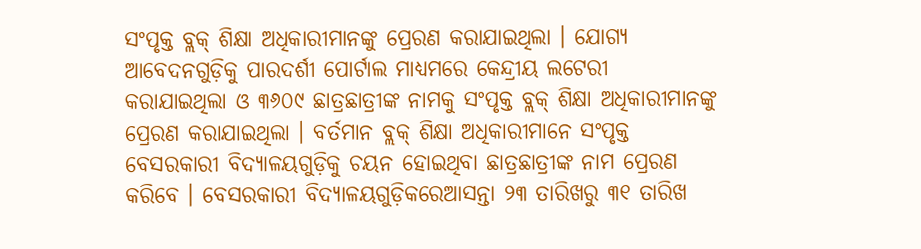ସଂପୃକ୍ତ ବ୍ଲକ୍ ଶିକ୍ଷା ଅଧିକାରୀମାନଙ୍କୁ ପ୍ରେରଣ କରାଯାଇଥିଲା । ଯୋଗ୍ୟ ଆବେଦନଗୁଡ଼ିକୁ ପାରଦର୍ଶୀ ପୋର୍ଟାଲ ମାଧ୍ୟମରେ କେନ୍ଦ୍ରୀୟ ଲଟେରୀ କରାଯାଇଥିଲା ଓ ୩୬୦୯ ଛାତ୍ରଛାତ୍ରୀଙ୍କ ନାମକୁ ସଂପୃକ୍ତ ବ୍ଲକ୍ ଶିକ୍ଷା ଅଧିକାରୀମାନଙ୍କୁ ପ୍ରେରଣ କରାଯାଇଥିଲା । ବର୍ତମାନ ବ୍ଲକ୍ ଶିକ୍ଷା ଅଧିକାରୀମାନେ ସଂପୃକ୍ତ ବେସରକାରୀ ବିଦ୍ୟାଳୟଗୁଡ଼ିକୁ ଚୟନ ହୋଇଥିବା ଛାତ୍ରଛାତ୍ରୀଙ୍କ ନାମ ପ୍ରେରଣ କରିବେ । ବେସରକାରୀ ବିଦ୍ୟାଳୟଗୁଡ଼ିକରେଆସନ୍ତା ୨୩ ତାରିଖରୁ ୩୧ ତାରିଖ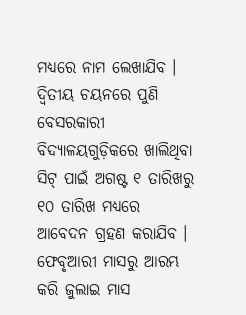ମଧ୍ୟରେ ନାମ ଲେଖାଯିବ । ଦ୍ୱିତୀୟ ଚୟନରେ ପୁଣି ବେସରକାରୀ ବିଦ୍ୟାଳୟଗୁଡ଼ିକରେ ଖାଲିଥିବା ସିଟ୍ ପାଇଁ ଅଗଷ୍ଟ ୧ ତାରିଖରୁ ୧୦ ତାରିଖ ମଧ୍ୟରେ ଆବେଦନ ଗ୍ରହଣ କରାଯିବ । ଫେବୃଆରୀ ମାସରୁ ଆରମ୍ଭ କରି ଜୁଲାଇ ମାସ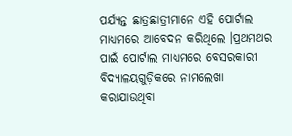ପର୍ଯ୍ୟନ୍ତ ଛାତ୍ରଛାତ୍ରୀମାନେ ଏହି ପୋର୍ଟାଲ ମାଧ୍ୟମରେ ଆବେଦନ କରିଥିଲେ ।ପ୍ରଥମଥର ପାଇଁ ପୋର୍ଟାଲ ମାଧ୍ୟମରେ ବେସରକାରୀ ବିଦ୍ୟାଳୟଗୁଡ଼ିକରେ ନାମଲେଖା କରାଯାଉଥିବା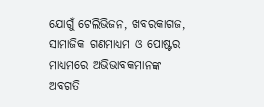ଯୋଗୁଁ ଟେଲିଭିଜନ, ଖବରକାଗଜ, ସାମାଜିକ ଗଣମାଧ୍ୟମ ଓ ପୋଷ୍ଟର ମାଧ୍ୟମରେ ଅଭିଭାବକମାନଙ୍କ ଅବଗତି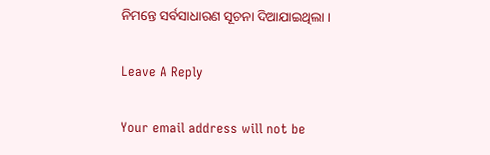ନିମନ୍ତେ ସର୍ବସାଧାରଣ ସୂଚନା ଦିଆଯାଇଥିଲା ।

Leave A Reply

Your email address will not be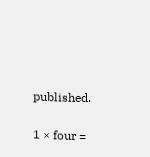published.

1 × four =